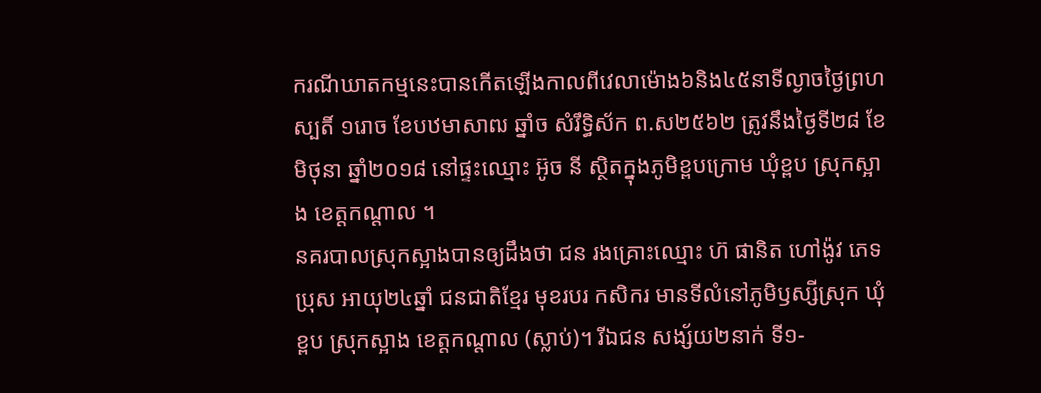ករណីឃាតកម្មនេះបានកើតឡើងកាលពីវេលាម៉ោង៦និង៤៥នាទីល្ងាចថ្ងៃព្រហស្បតិ៍ ១រោច ខែបឋមាសាឍ ឆ្នាំច សំរឹទ្ធិស័ក ព.ស២៥៦២ ត្រូវនឹងថ្ងៃទី២៨ ខែមិថុនា ឆ្នាំ២០១៨ នៅផ្ទះឈ្មោះ អ៊ូច នី ស្ថិតក្នុងភូមិខ្ពបក្រោម ឃុំខ្ពប ស្រុកស្អាង ខេត្តកណ្តាល ។
នគរបាលស្រុកស្អាងបានឲ្យដឹងថា ជន រងគ្រោះឈ្មោះ ហ៊ ផានិត ហៅង៉ូវ ភេទ ប្រុស អាយុ២៤ឆ្នាំ ជនជាតិខ្មែរ មុខរបរ កសិករ មានទីលំនៅភូមិឫស្សីស្រុក ឃុំខ្ពប ស្រុកស្អាង ខេត្តកណ្តាល (ស្លាប់)។ រីឯជន សង្ស័យ២នាក់ ទី១-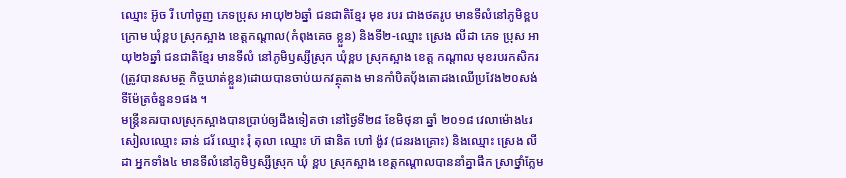ឈ្មោះ អ៊ូច រី ហៅចូញ ភេទប្រុស អាយុ២៦ឆ្នាំ ជនជាតិខ្មែរ មុខ របរ ជាងថតរូប មានទីលំនៅភូមិខ្ពបក្រោម ឃុំខ្ពប ស្រុកស្អាង ខេត្តកណ្តាល(កំពុងគេច ខ្លួន) និងទី២-ឈ្មោះ ស្រេង លីដា ភេទ ប្រុស អាយុ២៦ឆ្នាំ ជនជាតិខ្មែរ មានទីលំ នៅភូមិឫស្សីស្រុក ឃុំខ្ពប ស្រុកស្អាង ខេត្ត កណ្ដាល មុខរបរកសិករ (ត្រូវបានសមត្ថ កិច្ចឃាត់ខ្លួន)ដោយបានចាប់យកវត្ថុតាង មានកាំបិតប៉័ងតោដងឈើប្រវែង២០សង់ទីម៉ែត្រចំនួន១ផង ។
មន្ត្រីនគរបាលស្រុកស្អាងបានប្រាប់ឲ្យដឹងទៀតថា នៅថ្ងៃទី២៨ ខែមិថុនា ឆ្នាំ ២០១៨ វេលាម៉ោង៤រសៀលឈ្មោះ ឆាន់ ជរ័ ឈ្មោះ រុំ តុលា ឈ្មោះ ហ៊ ផានិត ហៅ ង៉ូវ (ជនរងគ្រោះ) និងឈ្មោះ ស្រេង លីដា អ្នកទាំង៤ មានទីលំនៅភូមិឫស្សីស្រុក ឃុំ ខ្ពប ស្រុកស្អាង ខេត្តកណ្ដាលបាននាំគ្នាផឹក ស្រាថ្នាំក្លែម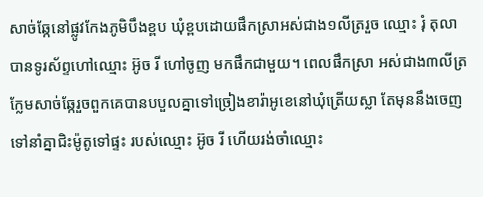សាច់ឆ្កែនៅផ្លូវកែងភូមិបឹងខ្ពប ឃុំខ្ពបដោយផឹកស្រាអស់ជាង១លីត្ររួច ឈ្មោះ រុំ តុលា បានទូរស័ព្ទហៅឈ្មោះ អ៊ូច រី ហៅចូញ មកផឹកជាមួយ។ ពេលផឹកស្រា អស់ជាង៣លីត្រក្លែមសាច់ឆ្កែរួចពួកគេបានបបួលគ្នាទៅច្រៀងខារ៉ាអូខេនៅឃុំត្រើយស្លា តែមុននឹងចេញទៅនាំគ្នាជិះម៉ូតូទៅផ្ទះ របស់ឈ្មោះ អ៊ូច រី ហើយរង់ចាំឈ្មោះ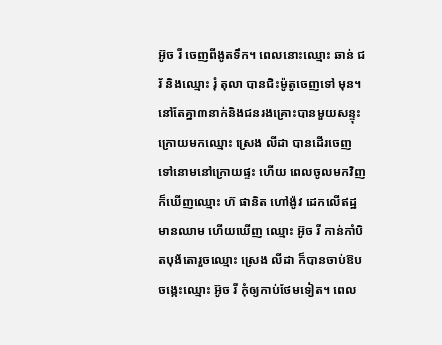អ៊ូច រី ចេញពីងូតទឹក។ ពេលនោះឈ្មោះ ឆាន់ ជរ័ និងឈ្មោះ រុំ តុលា បានជិះម៉ូតូចេញទៅ មុន។
នៅតែគ្នា៣នាក់និងជនរងគ្រោះបានមួយសន្ទុះក្រោយមកឈ្មោះ ស្រេង លីដា បានដើរចេញទៅនោមនៅក្រោយផ្ទះ ហើយ ពេលចូលមកវិញក៏ឃើញឈ្មោះ ហ៊ ផានិត ហៅង៉ូវ ដេកលើឥដ្ឋមានឈាម ហើយឃើញ ឈ្មោះ អ៊ូច រី កាន់កាំបិតបុង័តោរួចឈ្មោះ ស្រេង លីដា ក៏បានចាប់ឱបចង្កេះឈ្មោះ អ៊ូច រី កុំឲ្យកាប់ថែមទៀត។ ពេល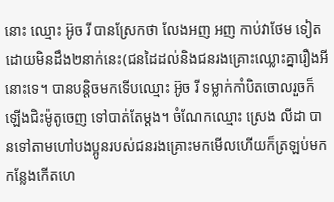នោះ ឈ្មោះ អ៊ូច រី បានស្រែកថា លែងអញ អញ កាប់វាថែម ទៀតដោយមិនដឹង២នាក់នេះ(ជនដៃដល់និងជនរងគ្រោះឈ្លោះគ្នារឿងអីនោះទេ។ បានបន្តិចមកទើបឈ្មោះ អ៊ូច រី ទម្លាក់កាំបិតចោលរួចក៏ឡើងជិះម៉ូតូចេញ ទៅបាត់តែម្ដង។ ចំណែកឈ្មោះ ស្រេង លីដា បានទៅតាមហៅបងប្អូនរបស់ជនរងគ្រោះមកមើលហើយក៏ត្រឡប់មកកន្លែងកើតហេ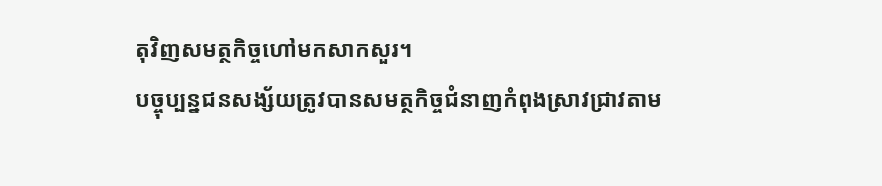តុវិញសមត្ថកិច្ចហៅមកសាកសួរ។
បច្ចុប្បន្នជនសង្ស័យត្រូវបានសមត្ថកិច្ចជំនាញកំពុងស្រាវជ្រាវតាម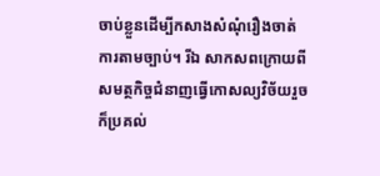ចាប់ខ្លួនដើម្បីកសាងសំណុំរឿងចាត់ការតាមច្បាប់។ រីឯ សាកសពក្រោយពីសមត្ថកិច្ចជំនាញធ្វើកោសល្យវិច័យរួចក៏ប្រគល់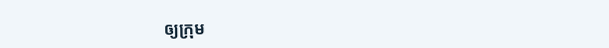ឲ្យក្រុម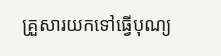គ្រួសារយកទៅធ្វើបុណ្យ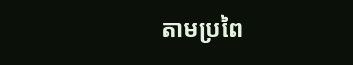តាមប្រពៃ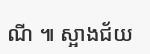ណី ៕ ស្អាងជ័យ